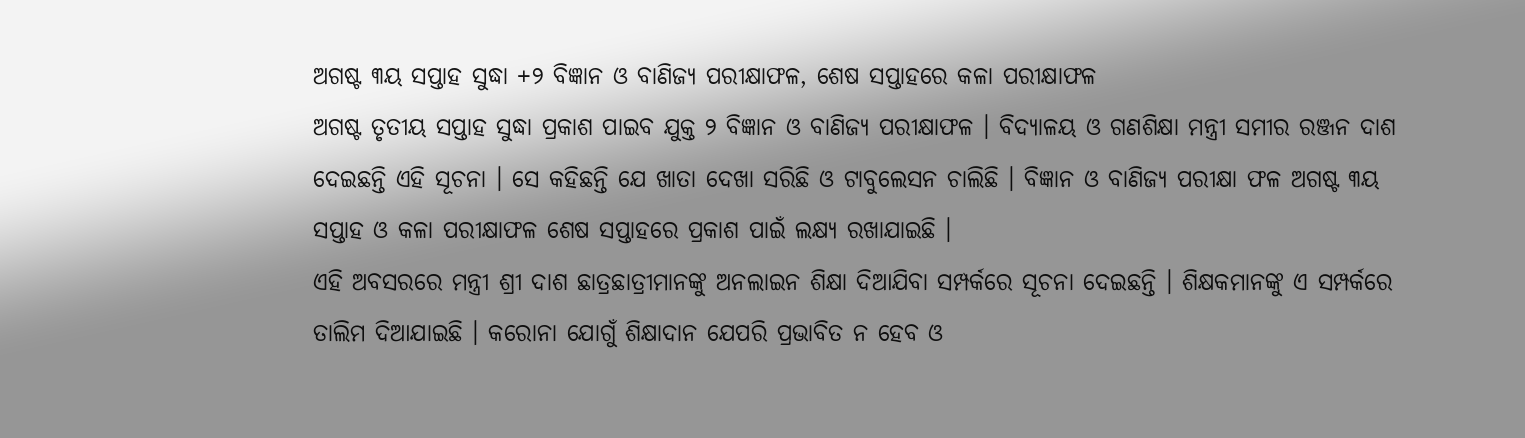ଅଗଷ୍ଟ ୩ୟ ସପ୍ତାହ ସୁଦ୍ଧା +୨ ବିଜ୍ଞାନ ଓ ବାଣିଜ୍ୟ ପରୀକ୍ଷାଫଳ, ଶେଷ ସପ୍ତାହରେ କଳା ପରୀକ୍ଷାଫଳ
ଅଗଷ୍ଟ ତୃତୀୟ ସପ୍ତାହ ସୁଦ୍ଧା ପ୍ରକାଶ ପାଇବ ଯୁକ୍ତ ୨ ବିଜ୍ଞାନ ଓ ବାଣିଜ୍ୟ ପରୀକ୍ଷାଫଳ । ବିଦ୍ୟାଳୟ ଓ ଗଣଶିକ୍ଷା ମନ୍ତ୍ରୀ ସମୀର ରଞ୍ଜନ ଦାଶ ଦେଇଛନ୍ତି ଏହି ସୂଚନା । ସେ କହିଛନ୍ତି ଯେ ଖାତା ଦେଖା ସରିଛି ଓ ଟାବୁଲେସନ ଚାଲିଛି । ବିଜ୍ଞାନ ଓ ବାଣିଜ୍ୟ ପରୀକ୍ଷା ଫଳ ଅଗଷ୍ଟ ୩ୟ ସପ୍ତାହ ଓ କଳା ପରୀକ୍ଷାଫଳ ଶେଷ ସପ୍ତାହରେ ପ୍ରକାଶ ପାଇଁ ଲକ୍ଷ୍ୟ ରଖାଯାଇଛି ।
ଏହି ଅବସରରେ ମନ୍ତ୍ରୀ ଶ୍ରୀ ଦାଶ ଛାତ୍ରଛାତ୍ରୀମାନଙ୍କୁ ଅନଲାଇନ ଶିକ୍ଷା ଦିଆଯିବା ସମ୍ପର୍କରେ ସୂଚନା ଦେଇଛନ୍ତି । ଶିକ୍ଷକମାନଙ୍କୁ ଏ ସମ୍ପର୍କରେ ତାଲିମ ଦିଆଯାଇଛି । କରୋନା ଯୋଗୁଁ ଶିକ୍ଷାଦାନ ଯେପରି ପ୍ରଭାବିତ ନ ହେବ ଓ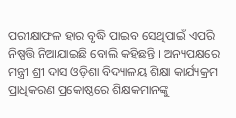ପରୀକ୍ଷାଫଳ ହାର ବୃଦ୍ଧି ପାଇବ ସେଥିପାଇଁ ଏପରି ନିଷ୍ପତ୍ତି ନିଆଯାଇଛି ବୋଲି କହିଛନ୍ତି । ଅନ୍ୟପକ୍ଷରେ ମନ୍ତ୍ରୀ ଶ୍ରୀ ଦାସ ଓଡ଼ିଶା ବିଦ୍ୟାଳୟ ଶିକ୍ଷା କାର୍ଯ୍ୟକ୍ରମ ପ୍ରାଧିକରଣ ପ୍ରକୋଷ୍ଠରେ ଶିକ୍ଷକମାନଙ୍କୁ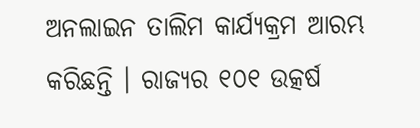ଅନଲାଇନ ତାଲିମ କାର୍ଯ୍ୟକ୍ରମ ଆରମ୍ଭ କରିଛନ୍ତି । ରାଜ୍ୟର ୧୦୧ ଉତ୍କର୍ଷ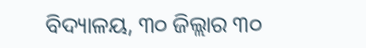ବିଦ୍ୟାଳୟ, ୩୦ ଜିଲ୍ଲାର ୩୦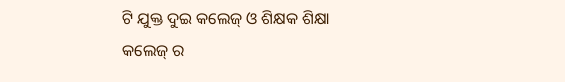ଟି ଯୁକ୍ତ ଦୁଇ କଲେଜ୍ ଓ ଶିକ୍ଷକ ଶିକ୍ଷା କଲେଜ୍ ର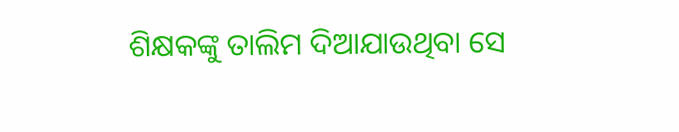ଶିକ୍ଷକଙ୍କୁ ତାଲିମ ଦିଆଯାଉଥିବା ସେ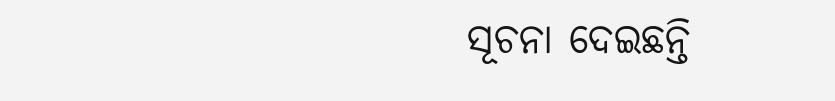ସୂଚନା ଦେଇଛନ୍ତି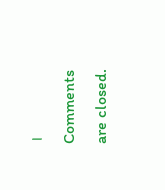।
Comments are closed.